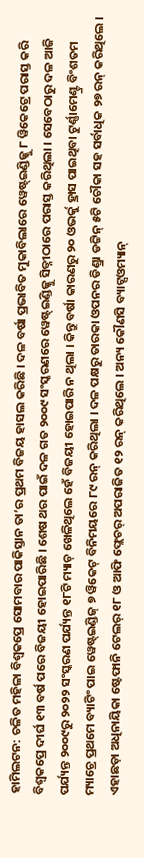ହାମିଲଟନ: ଚଳିତ ମହିଳା ବିଶ୍ୱକପ୍ରେ ସୋମବାର ପାକିସ୍ତାନ ତା’ର ପ୍ରଥମ ବିଜୟ ହାସଲ କରିଛି । ଦଳ ବର୍ଷା ପ୍ରଭାବିତ ମୁକାବିଲାରେ ୱେଷ୍ଟ୍ଇଣ୍ଡିଜ୍କୁ ୮ ୱିକେଟ୍ରେ ପରାସ୍ତ କରି ବିଶ୍ୱକପ୍ରେ ଦୀର୍ଘ ୧୩ ବର୍ଷ ପରେ ବିଜୟୀ ହୋଇପାରିଛି । ଶେଷ ଥର ପାଇଁ ଦଳ ଗତ ୨୦୦୯ ସଂସ୍କରଣରେ ୱେଷ୍ଟ୍ଇଣ୍ଡିଜ୍କୁ ସିଡ୍ନୀଠାରେ ପରାସ୍ତ କରିଥିଲା । ସେବେଠାରୁ ଦଳ ଆଜି ପର୍ଯ୍ୟନ୍ତ ୨୦୦୯ରୁ ୨୦୨୨ ସଂସ୍କରଣ ପର୍ଯ୍ୟନ୍ତ ୧୮ଟି ମ୍ୟାଚ୍ ଖେଳିଥିଲେ ହେଁ ବିଜୟୀ ହୋଇପାରି ନ ଥିଲା । କିନ୍ତୁ ବର୍ଷା କାରଣରୁ ୨୦ ଓଭର୍କୁ ହ୍ରାସ ପାଇଥିବା ଟୁର୍ଣ୍ଣାମେଣ୍ଟ୍ର ବିଂଶତମ ମ୍ୟାଚ୍ରେ ପ୍ରଥମେ ବ୍ୟାଟିଂ ପାଇ ୱେଷ୍ଟ୍ଇଣ୍ଡିଜ୍ ୭ ୱିକେଟ୍ ବିନିମୟରେ ୮୯ ରନ୍ କରିଥିଲା । ଦଳ ପକ୍ଷରୁ ତାରକା ଓପନର ଡିଣ୍ଡ୍ରା ଡଟ୍ଟିନ୍ ୫ଟି ଚୌକା ସହ ସର୍ବାଧିକ ୨୭ ରନ୍ କରିଥିଲେ । ଏହାଛଡ଼ା ଅଧିନାୟିକା ଷ୍ଟେଫାନି ଟେଲର୍ ୧୮ ଓ ଆଫି ଫ୍ଲେଚର୍ ଅପରାଜିତ ୧୨ ରନ୍ କରିଥିଲେ । ଅନ୍ୟ କୌଣସି ବ୍ୟାଟ୍ସଓମ୍ୟାନ୍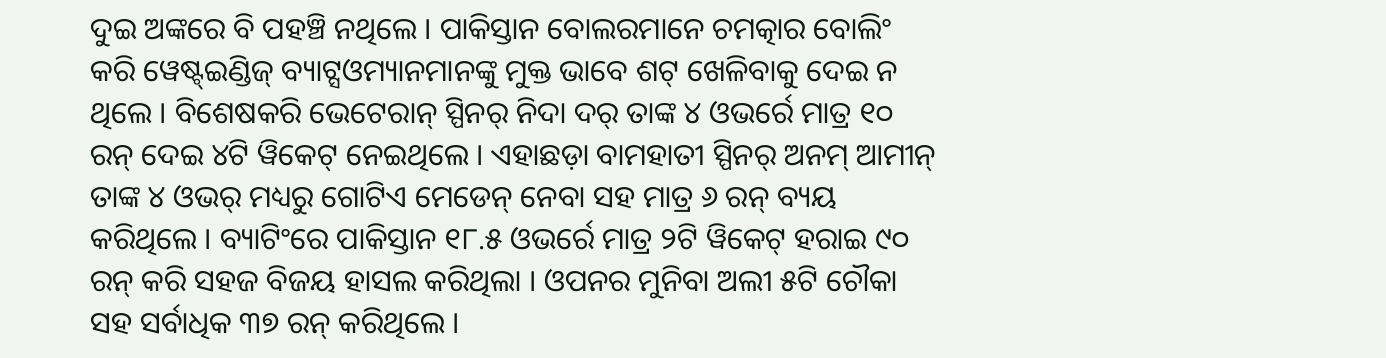ଦୁଇ ଅଙ୍କରେ ବି ପହଞ୍ଚି ନଥିଲେ । ପାକିସ୍ତାନ ବୋଲରମାନେ ଚମତ୍କାର ବୋଲିଂ କରି ୱେଷ୍ଟ୍ଇଣ୍ଡିଜ୍ ବ୍ୟାଟ୍ସଓମ୍ୟାନମାନଙ୍କୁ ମୁକ୍ତ ଭାବେ ଶଟ୍ ଖେଳିବାକୁ ଦେଇ ନ ଥିଲେ । ବିଶେଷକରି ଭେଟେରାନ୍ ସ୍ପିନର୍ ନିଦା ଦର୍ ତାଙ୍କ ୪ ଓଭର୍ରେ ମାତ୍ର ୧୦ ରନ୍ ଦେଇ ୪ଟି ୱିକେଟ୍ ନେଇଥିଲେ । ଏହାଛଡ଼ା ବାମହାତୀ ସ୍ପିନର୍ ଅନମ୍ ଆମୀନ୍ ତାଙ୍କ ୪ ଓଭର୍ ମଧ୍ୟରୁ ଗୋଟିଏ ମେଡେନ୍ ନେବା ସହ ମାତ୍ର ୬ ରନ୍ ବ୍ୟୟ କରିଥିଲେ । ବ୍ୟାଟିଂରେ ପାକିସ୍ତାନ ୧୮.୫ ଓଭର୍ରେ ମାତ୍ର ୨ଟି ୱିକେଟ୍ ହରାଇ ୯୦ ରନ୍ କରି ସହଜ ବିଜୟ ହାସଲ କରିଥିଲା । ଓପନର ମୁନିବା ଅଲୀ ୫ଟି ଚୌକା ସହ ସର୍ବାଧିକ ୩୭ ରନ୍ କରିଥିଲେ ।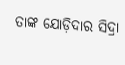ତାଙ୍କ ଯୋଡ଼ିଦାର ସିଦ୍ରା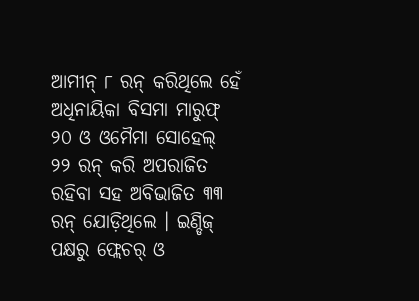ଆମୀନ୍ ୮ ରନ୍ କରିଥିଲେ ହେଁ ଅଧିନାୟିକା ବିସମା ମାରୁଫ୍ ୨୦ ଓ ଓମୈମା ସୋହେଲ୍ ୨୨ ରନ୍ କରି ଅପରାଜିତ ରହିବା ସହ ଅବିଭାଜିତ ୩୩ ରନ୍ ଯୋଡ଼ିଥିଲେ । ଇଣ୍ଡିଜ୍ ପକ୍ଷରୁ ଫ୍ଲେଚର୍ ଓ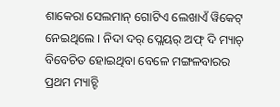ଶାକେରା ସେଲମାନ୍ ଗୋଟିଏ ଲେଖାଏଁ ୱିକେଟ୍ ନେଇଥିଲେ । ନିଦା ଦର୍ ପ୍ଲେୟର୍ ଅଫ୍ ଦି ମ୍ୟାଚ୍ ବିବେଚିତ ହୋଇଥିବା ବେଳେ ମଙ୍ଗଳବାରର ପ୍ରଥମ ମ୍ୟାଚ୍ଟି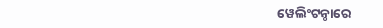ୱେଲିଂଟନ୍ଠାରେ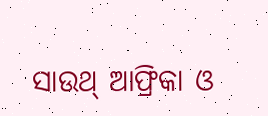ସାଉଥ୍ ଆଫ୍ରିକା ଓ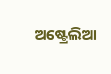ଅଷ୍ଟ୍ରେଲିଆ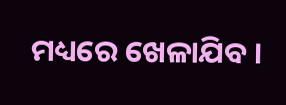ମଧ୍ୟରେ ଖେଳାଯିବ ।